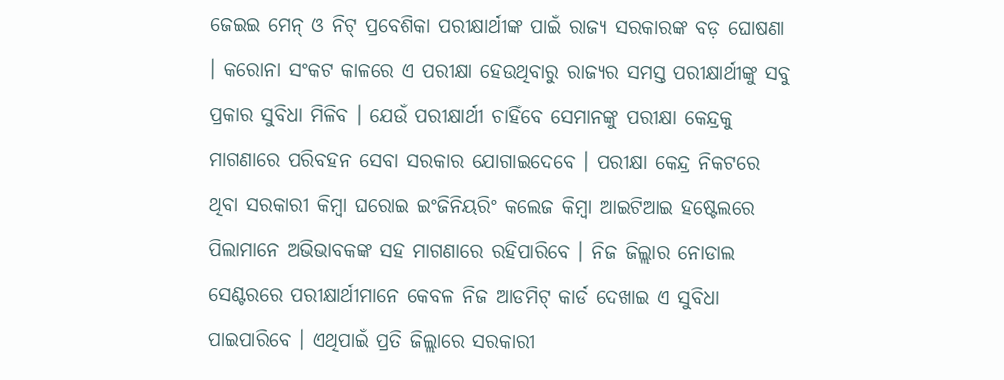ଜେଇଇ ମେନ୍ ଓ ନିଟ୍ ପ୍ରବେଶିକା ପରୀକ୍ଷାର୍ଥୀଙ୍କ ପାଇଁ ରାଜ୍ୟ ସରକାରଙ୍କ ବଡ଼ ଘୋଷଣା । କରୋନା ସଂକଟ କାଳରେ ଏ ପରୀକ୍ଷା ହେଉଥିବାରୁ ରାଜ୍ୟର ସମସ୍ତ ପରୀକ୍ଷାର୍ଥୀଙ୍କୁ ସବୁ ପ୍ରକାର ସୁବିଧା ମିଳିବ । ଯେଉଁ ପରୀକ୍ଷାର୍ଥୀ ଚାହିଁବେ ସେମାନଙ୍କୁ ପରୀକ୍ଷା କେନ୍ଦ୍ରକୁ ମାଗଣାରେ ପରିବହନ ସେବା ସରକାର ଯୋଗାଇଦେବେ । ପରୀକ୍ଷା କେନ୍ଦ୍ର ନିକଟରେ ଥିବା ସରକାରୀ କିମ୍ବା ଘରୋଇ ଇଂଜିନିୟରିଂ କଲେଜ କିମ୍ବା ଆଇଟିଆଇ ହଷ୍ଟେଲରେ ପିଲାମାନେ ଅଭିଭାବକଙ୍କ ସହ ମାଗଣାରେ ରହିପାରିବେ । ନିଜ ଜିଲ୍ଲାର ନୋଡାଲ ସେଣ୍ଟରରେ ପରୀକ୍ଷାର୍ଥୀମାନେ କେବଳ ନିଜ ଆଡମିଟ୍ କାର୍ଡ ଦେଖାଇ ଏ ସୁବିଧା ପାଇପାରିବେ । ଏଥିପାଇଁ ପ୍ରତି ଜିଲ୍ଲାରେ ସରକାରୀ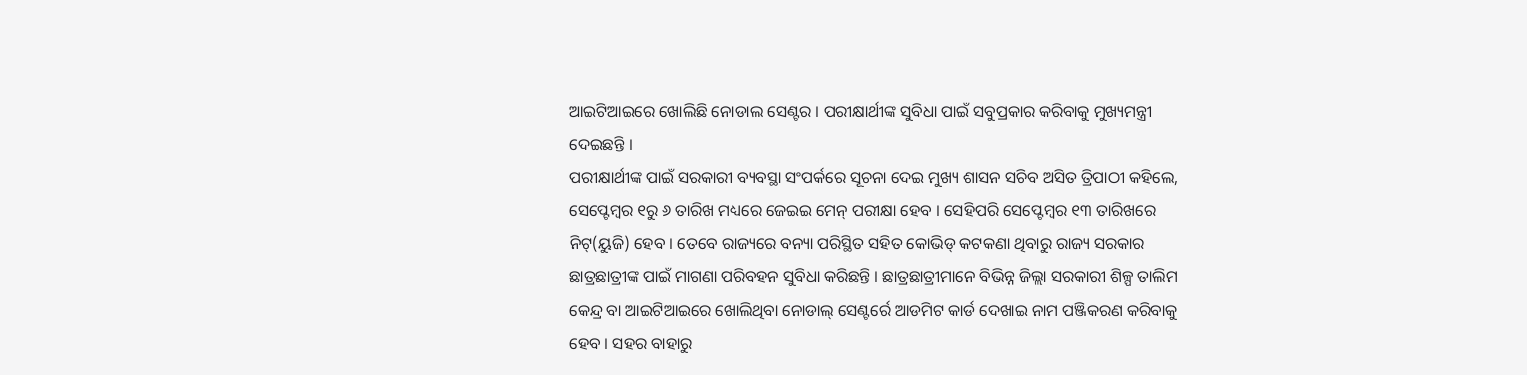ଆଇଟିଆଇରେ ଖୋଲିଛି ନୋଡାଲ ସେଣ୍ଟର । ପରୀକ୍ଷାର୍ଥୀଙ୍କ ସୁବିଧା ପାଇଁ ସବୁପ୍ରକାର କରିବାକୁ ମୁଖ୍ୟମନ୍ତ୍ରୀ ଦେଇଛନ୍ତି ।
ପରୀକ୍ଷାର୍ଥୀଙ୍କ ପାଇଁ ସରକାରୀ ବ୍ୟବସ୍ଥା ସଂପର୍କରେ ସୂଚନା ଦେଇ ମୁଖ୍ୟ ଶାସନ ସଚିବ ଅସିତ ତ୍ରିପାଠୀ କହିଲେ, ସେପ୍ଟେମ୍ବର ୧ରୁ ୬ ତାରିଖ ମଧ୍ୟରେ ଜେଇଇ ମେନ୍ ପରୀକ୍ଷା ହେବ । ସେହିପରି ସେପ୍ଟେମ୍ବର ୧୩ ତାରିଖରେ ନିଟ୍(ୟୁଜି) ହେବ । ତେବେ ରାଜ୍ୟରେ ବନ୍ୟା ପରିସ୍ଥିତ ସହିତ କୋଭିଡ୍ କଟକଣା ଥିବାରୁ ରାଜ୍ୟ ସରକାର ଛାତ୍ରଛାତ୍ରୀଙ୍କ ପାଇଁ ମାଗଣା ପରିବହନ ସୁବିଧା କରିଛନ୍ତି । ଛାତ୍ରଛାତ୍ରୀମାନେ ବିଭିନ୍ନ ଜିଲ୍ଲା ସରକାରୀ ଶିଳ୍ପ ତାଲିମ କେନ୍ଦ୍ର ବା ଆଇଟିଆଇରେ ଖୋଲିଥିବା ନୋଡାଲ୍ ସେଣ୍ଟର୍ରେ ଆଡମିଟ କାର୍ଡ ଦେଖାଇ ନାମ ପଞ୍ଜିକରଣ କରିବାକୁ ହେବ । ସହର ବାହାରୁ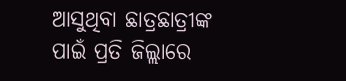ଆସୁଥିବା ଛାତ୍ରଛାତ୍ରୀଙ୍କ ପାଇଁ ପ୍ରତି ଜିଲ୍ଲାରେ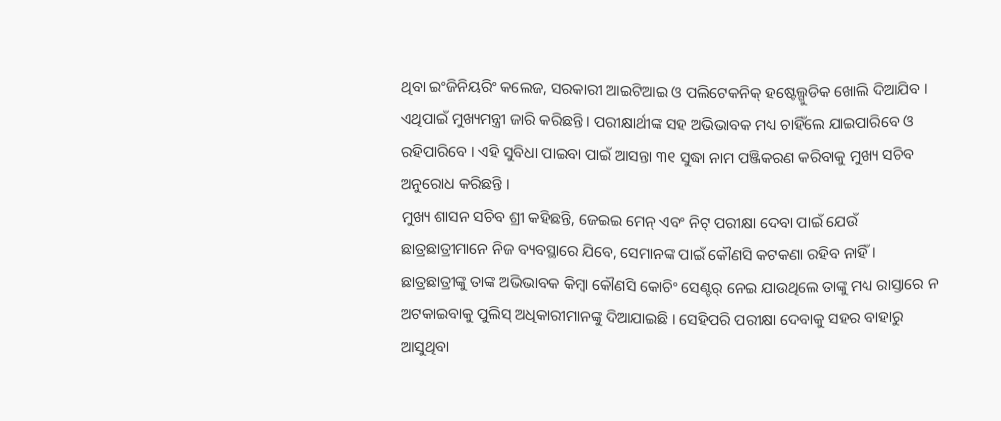ଥିବା ଇଂଜିନିୟରିଂ କଲେଜ, ସରକାରୀ ଆଇଟିଆଇ ଓ ପଲିଟେକନିକ୍ ହଷ୍ଟେଲ୍ଗୁଡିକ ଖୋଲି ଦିଆଯିବ । ଏଥିପାଇଁ ମୁଖ୍ୟମନ୍ତ୍ରୀ ଜାରି କରିଛନ୍ତି । ପରୀକ୍ଷାର୍ଥୀଙ୍କ ସହ ଅଭିଭାବକ ମଧ୍ୟ ଚାହିଁଲେ ଯାଇପାରିବେ ଓ ରହିପାରିବେ । ଏହି ସୁବିଧା ପାଇବା ପାଇଁ ଆସନ୍ତା ୩୧ ସୁଦ୍ଧା ନାମ ପଞ୍ଜିକରଣ କରିବାକୁ ମୁଖ୍ୟ ସଚିବ ଅନୁରୋଧ କରିଛନ୍ତି ।
ମୁଖ୍ୟ ଶାସନ ସଚିବ ଶ୍ରୀ କହିଛନ୍ତି, ଜେଇଇ ମେନ୍ ଏବଂ ନିଟ୍ ପରୀକ୍ଷା ଦେବା ପାଇଁ ଯେଉଁ ଛାତ୍ରଛାତ୍ରୀମାନେ ନିଜ ବ୍ୟବସ୍ଥାରେ ଯିବେ, ସେମାନଙ୍କ ପାଇଁ କୌଣସି କଟକଣା ରହିବ ନାହିଁ । ଛାତ୍ରଛାତ୍ରୀଙ୍କୁ ତାଙ୍କ ଅଭିଭାବକ କିମ୍ବା କୌଣସି କୋଚିଂ ସେଣ୍ଟର୍ ନେଇ ଯାଉଥିଲେ ତାଙ୍କୁ ମଧ୍ୟ ରାସ୍ତାରେ ନ ଅଟକାଇବାକୁ ପୁଲିସ୍ ଅଧିକାରୀମାନଙ୍କୁ ଦିଆଯାଇଛି । ସେହିପରି ପରୀକ୍ଷା ଦେବାକୁ ସହର ବାହାରୁ ଆସୁଥିବା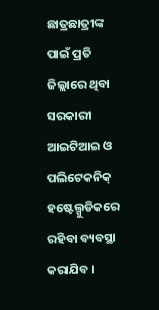ଛାତ୍ରଛାତ୍ରୀଙ୍କ ପାଇଁ ପ୍ରତି ଜିଲ୍ଲାରେ ଥିବା ସରକାରୀ ଆଇଟିଆଇ ଓ ପଲିଟେକନିକ୍ ହଷ୍ଟେଲ୍ଗୁଡିକରେ ରହିବା ବ୍ୟବସ୍ଥା କରାଯିବ ।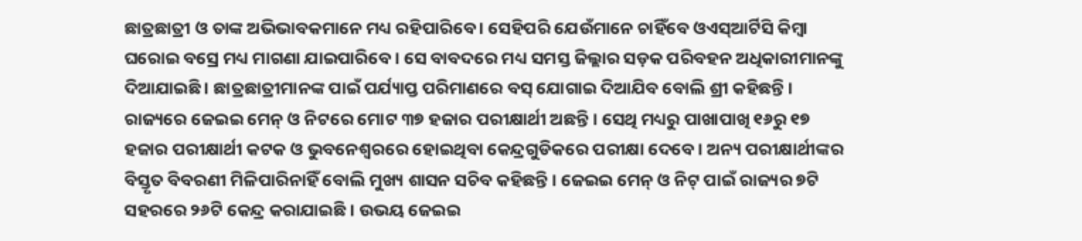ଛାତ୍ରଛାତ୍ରୀ ଓ ତାଙ୍କ ଅଭିଭାବକମାନେ ମଧ୍ୟ ରହିପାରିବେ । ସେହିପରି ଯେଉଁମାନେ ଚାହିଁବେ ଓଏସ୍ଆର୍ଟିସି କିମ୍ବା ଘରୋଇ ବସ୍ରେ ମଧ୍ୟ ମାଗଣା ଯାଇପାରିବେ । ସେ ବାବଦରେ ମଧ୍ୟ ସମସ୍ତ ଜିଲ୍ଲାର ସଡ଼କ ପରିବହନ ଅଧିକାରୀମାନଙ୍କୁ ଦିଆଯାଇଛି । ଛାତ୍ରଛାତ୍ରୀମାନଙ୍କ ପାଇଁ ପର୍ଯ୍ୟାପ୍ତ ପରିମାଣରେ ବସ୍ ଯୋଗାଇ ଦିଆଯିବ ବୋଲି ଶ୍ରୀ କହିଛନ୍ତି ।
ରାଜ୍ୟରେ ଜେଇଇ ମେନ୍ ଓ ନିଟରେ ମୋଟ ୩୭ ହଜାର ପରୀକ୍ଷାର୍ଥୀ ଅଛନ୍ତି । ସେଥି ମଧ୍ୟରୁ ପାଖାପାଖି ୧୬ରୁ ୧୭ ହଜାର ପରୀକ୍ଷାର୍ଥୀ କଟକ ଓ ଭୁବନେଶ୍ୱରରେ ହୋଇଥିବା କେନ୍ଦ୍ରଗୁଡିକରେ ପରୀକ୍ଷା ଦେବେ । ଅନ୍ୟ ପରୀକ୍ଷାର୍ଥୀଙ୍କର ବିସ୍ତୃତ ବିବରଣୀ ମିଳିପାରିନାହିଁ ବୋଲି ମୁଖ୍ୟ ଶାସନ ସଚିବ କହିଛନ୍ତି । ଜେଇଇ ମେନ୍ ଓ ନିଟ୍ ପାଇଁ ରାଜ୍ୟର ୭ଟି ସହରରେ ୨୬ଟି କେନ୍ଦ୍ର କରାଯାଇଛି । ଉଭୟ ଜେଇଇ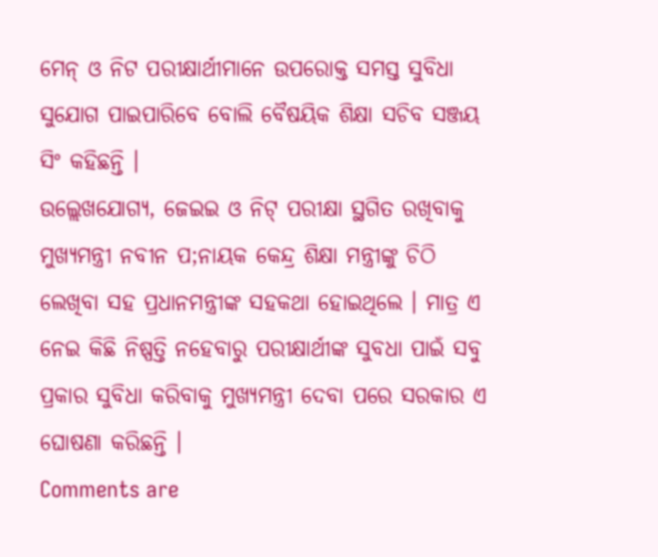ମେନ୍ ଓ ନିଟ ପରୀକ୍ଷାର୍ଥୀମାନେ ଉପରୋକ୍ତ ସମସ୍ତ ସୁବିଧା ସୁଯୋଗ ପାଇପାରିବେ ବୋଲି ବୈଷୟିକ ଶିକ୍ଷା ସଚିବ ସଞ୍ଜୟ ସିଂ କହିଛନ୍ତି ।
ଉଲ୍ଲେଖଯୋଗ୍ୟ, ଜେଇଇ ଓ ନିଟ୍ ପରୀକ୍ଷା ସ୍ଥଗିତ ରଖିବାକୁ ମୁଖ୍ୟମନ୍ତ୍ରୀ ନବୀନ ପ;ନାୟକ କେନ୍ଦ୍ର ଶିକ୍ଷା ମନ୍ତ୍ରୀଙ୍କୁ ଚିଠି ଲେଖିବା ସହ ପ୍ରଧାନମନ୍ତ୍ରୀଙ୍କ ସହକଥା ହୋଇଥିଲେ । ମାତ୍ର ଏ ନେଇ କିଛି ନିଷ୍ପତ୍ତି ନହେବାରୁ ପରୀକ୍ଷାର୍ଥୀଙ୍କ ସୁବଧା ପାଇଁ ସବୁ ପ୍ରକାର ସୁବିଧା କରିବାକୁ ମୁଖ୍ୟମନ୍ତ୍ରୀ ଦେବା ପରେ ସରକାର ଏ ଘୋଷଣା କରିଛନ୍ତି ।
Comments are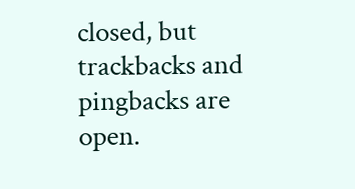closed, but trackbacks and pingbacks are open.